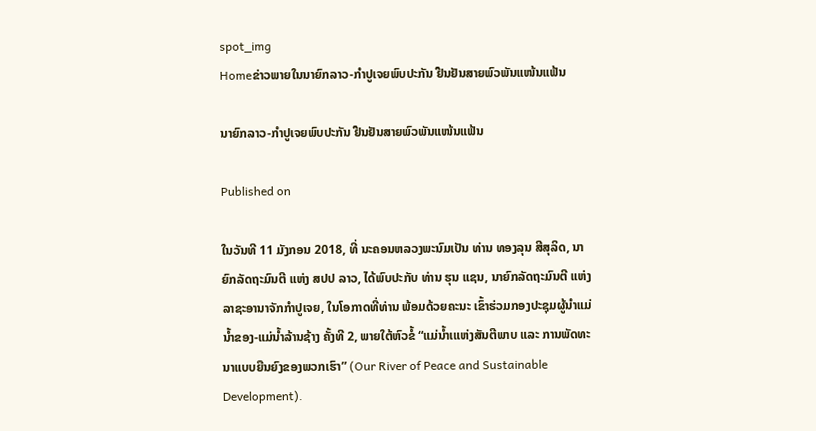spot_img
Homeຂ່າວພາຍໃນນາຍົກລາວ-ກຳປູເຈຍພົບປະກັນ ຢືນຢັນສາຍພົວພັນແໜ້ນແຟ້ນ

ນາຍົກລາວ-ກຳປູເຈຍພົບປະກັນ ຢືນຢັນສາຍພົວພັນແໜ້ນແຟ້ນ

Published on

ໃນວັນທີ 11 ມັງກອນ 2018, ທີ່ ນະຄອນຫລວງພະນົມເປັນ ທ່ານ ທອງລຸນ ສີສຸລິດ, ນາຍົກລັດຖະມົນຕີ ແຫ່ງ ສປປ ລາວ, ໄດ້ພົບປະກັບ ທ່ານ ຮຸນ ແຊນ, ນາຍົກລັດຖະມົນຕີ ແຫ່ງ ລາຊະອານາຈັກກຳປູເຈຍ, ໃນໂອກາດທີ່ທ່ານ ພ້ອມດ້ວຍຄະນະ ເຂົ້າຮ່ວມກອງປະຊຸມຜູ້ນຳແມ່ນ້ຳຂອງ-ແມ່ນ້ຳລ້ານຊ້າງ ຄັ້ງທີ 2, ພາຍໃຕ້ຫົວຂໍ້ “ແມ່ນ້ຳເແຫ່ງສັນຕີພາບ ແລະ ການພັດທະນາແບບຍືນຍົງຂອງພວກເຮົາ” (Our River of Peace and Sustainable Development).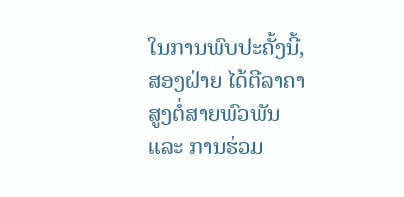ໃນການພົບປະຄັ້ງນີ້, ສອງຝ່າຍ ໄດ້ຕີລາຄາສູງຕໍ່ສາຍພົວພັນ ແລະ ການຮ່ວມ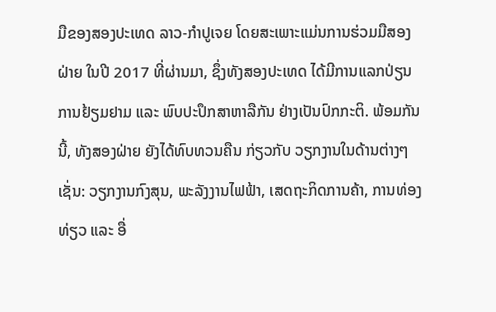ມືຂອງສອງປະເທດ ລາວ-ກຳປູເຈຍ ໂດຍສະເພາະແມ່ນການຮ່ວມມືສອງຝ່າຍ ໃນປີ 2017 ທີ່ຜ່ານມາ, ຊຶ່ງທັງສອງປະເທດ ໄດ້ມີການແລກປ່ຽນການຢ້ຽມຢາມ ແລະ ພົບປະປຶກສາຫາລືກັນ ຢ່າງເປັນປົກກະຕິ. ພ້ອມກັນນີ້, ທັງສອງຝ່າຍ ຍັງໄດ້ທົບທວນຄືນ ກ່ຽວກັບ ວຽກງານໃນດ້ານຕ່າງໆເຊັ່ນ: ວຽກງານກົງສຸນ, ພະລັງງານໄຟຟ້າ, ເສດຖະກິດການຄ້າ, ການທ່ອງທ່ຽວ ແລະ ອື່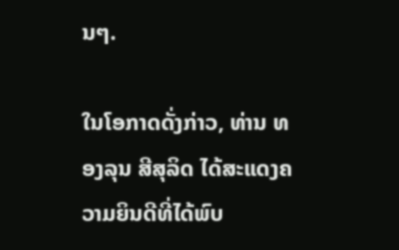ນໆ.

ໃນໂອກາດດັ່ງກ່າວ, ທ່ານ ທອງລຸນ ສີສຸລິດ ໄດ້ສະແດງຄວາມຍິນດີທີ່ໄດ້ພົບ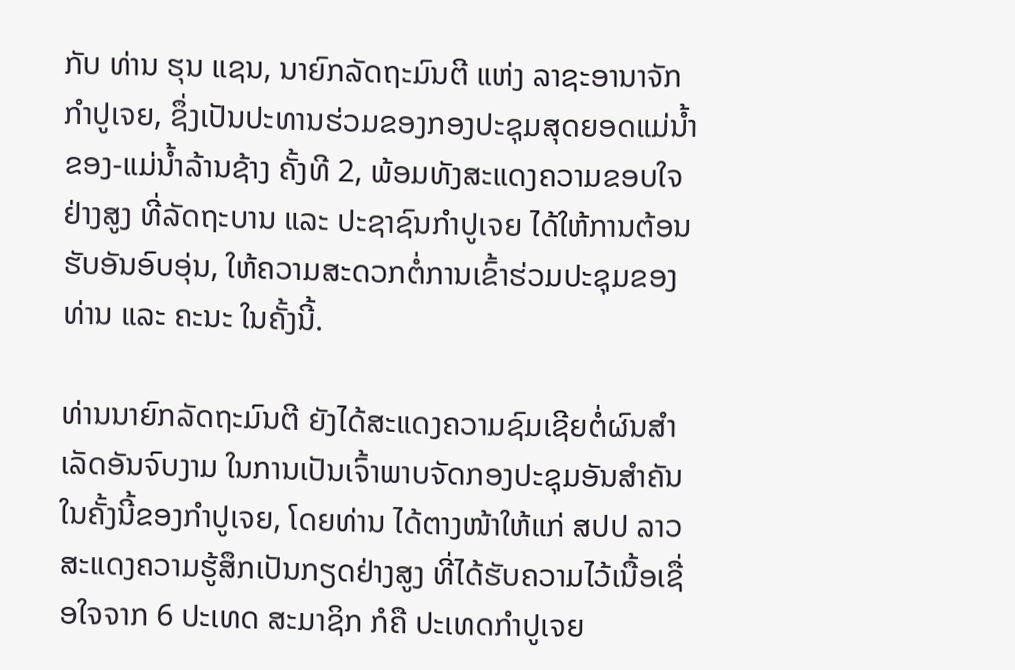ກັບ ທ່ານ ຮຸນ ແຊນ, ນາຍົກລັດຖະມົນຕີ ແຫ່ງ ລາຊະອານາຈັກກໍາປູເຈຍ, ຊຶ່ງເປັນປະທານຮ່ວມຂອງກອງປະຊຸມສຸດຍອດແມ່ນໍ້າຂອງ-ແມ່ນໍ້າລ້ານຊ້າງ ຄັ້ງທີ 2, ພ້ອມທັງສະແດງຄວາມຂອບໃຈຢ່າງສູງ ທີ່ລັດຖະບານ ແລະ ປະຊາຊົນກໍາປູເຈຍ ໄດ້ໃຫ້ການຕ້ອນຮັບອັນອົບອຸ່ນ, ໃຫ້ຄວາມສະດວກຕໍ່ການເຂົ້າຮ່ວມປະຊຸມຂອງທ່ານ ແລະ ຄະນະ ໃນຄັ້ງນີ້.

ທ່ານນາຍົກລັດຖະມົນຕີ ຍັງໄດ້ສະແດງຄວາມຊົມເຊີຍຕໍ່ຜົນສໍາເລັດອັນຈົບງາມ ໃນການເປັນເຈົ້າພາບຈັດກອງປະຊຸມອັນສໍາຄັນໃນຄັ້ງນີ້ຂອງກໍາປູເຈຍ, ໂດຍທ່ານ ໄດ້ຕາງໜ້າໃຫ້ແກ່ ສປປ ລາວ ສະແດງຄວາມຮູ້ສຶກເປັນກຽດຢ່າງສູງ ທີ່ໄດ້ຮັບຄວາມໄວ້ເນື້ອເຊື່ອໃຈຈາກ 6 ປະເທດ ສະມາຊິກ ກໍຄື ປະເທດກໍາປູເຈຍ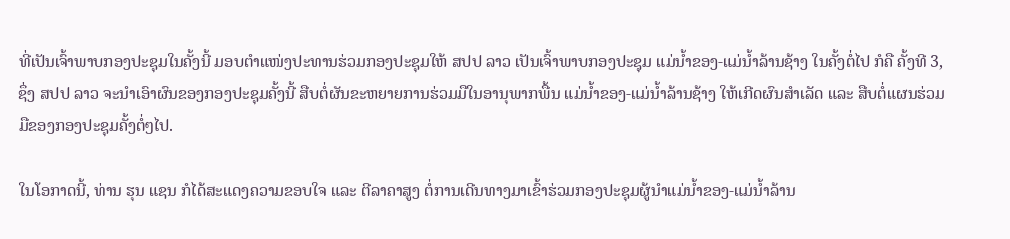ທີ່ເປັນເຈົ້າພາບກອງປະຊຸມໃນຄັ້ງນີ້ ມອບຕຳແໜ່ງປະທານຮ່ວມກອງປະຊຸມໃຫ້ ສປປ ລາວ ເປັນເຈົ້າພາບກອງປະຊຸມ ແມ່ນໍ້າຂອງ-ແມ່ນໍ້າລ້ານຊ້າງ ໃນຄັ້ງຕໍ່ໄປ ກໍຄື ຄັ້ງທີ 3, ຊຶ່ງ ສປປ ລາວ ຈະນໍາເອົາຜົນຂອງກອງປະຊຸມຄັ້ງນີ້ ສືບຕໍ່ຜັນຂະຫຍາຍການຮ່ວມມືໃນອານຸພາກພື້ນ ແມ່ນໍ້າຂອງ-ແມ່ນໍ້າລ້ານຊ້າງ ໃຫ້ເກີດຜົນສໍາເລັດ ແລະ ສືບຕໍ່ແຜນຮ່ວມມືຂອງກອງປະຊຸມຄັ້ງຕໍ່ໆໄປ.

ໃນໂອກາດນີ້, ທ່ານ ຮຸນ ແຊນ ກໍໄດ້ສະແດງຄວາມຂອບໃຈ ແລະ ຕີລາຄາສູງ ຕໍ່ການເດີນທາງມາເຂົ້າຮ່ວມກອງປະຊຸມຜູ້ນຳແມ່ນໍ້າຂອງ-ແມ່ນໍ້າລ້ານ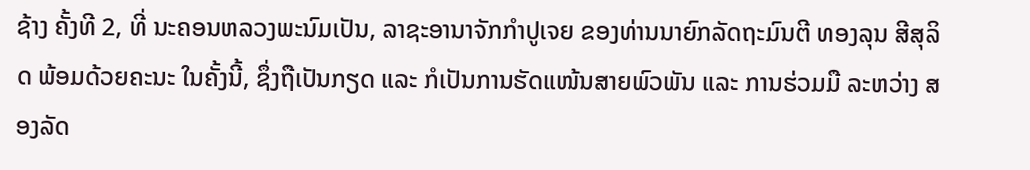ຊ້າງ ຄັ້ງທີ 2, ທີ່ ນະຄອນຫລວງພະນົມເປັນ, ລາຊະອານາຈັກກຳປູເຈຍ ຂອງທ່ານນາຍົກລັດຖະມົນຕີ ທອງລຸນ ສີສຸລິດ ພ້ອມດ້ວຍຄະນະ ໃນຄັ້ງນີ້, ຊຶ່ງຖືເປັນກຽດ ແລະ ກໍເປັນການຮັດແໜ້ນສາຍພົວພັນ ແລະ ການຮ່ວມມື ລະຫວ່າງ ສອງລັດ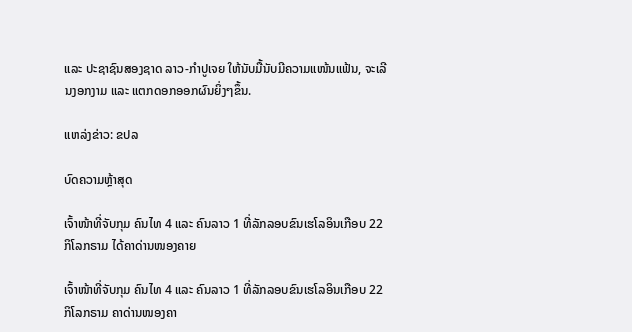ແລະ ປະຊາຊົນສອງຊາດ ລາວ-ກຳປູເຈຍ ໃຫ້ນັບມື້ນັບມີຄວາມແໜ້ນແຟ້ນ, ຈະເລີນງອກງາມ ແລະ ແຕກດອກອອກຜົນຍິ່ງໆຂຶ້ນ.

ແຫລ່ງຂ່າວ: ຂປລ

ບົດຄວາມຫຼ້າສຸດ

ເຈົ້າໜ້າທີ່ຈັບກຸມ ຄົນໄທ 4 ແລະ ຄົນລາວ 1 ທີ່ລັກລອບຂົນເຮໂລອິນເກືອບ 22 ກິໂລກຣາມ ໄດ້ຄາດ່ານໜອງຄາຍ

ເຈົ້າໜ້າທີ່ຈັບກຸມ ຄົນໄທ 4 ແລະ ຄົນລາວ 1 ທີ່ລັກລອບຂົນເຮໂລອິນເກືອບ 22 ກິໂລກຣາມ ຄາດ່ານໜອງຄາ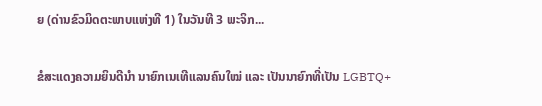ຍ (ດ່ານຂົວມິດຕະພາບແຫ່ງທີ 1) ໃນວັນທີ 3 ພະຈິກ...

ຂໍສະແດງຄວາມຍິນດີນຳ ນາຍົກເນເທີແລນຄົນໃໝ່ ແລະ ເປັນນາຍົກທີ່ເປັນ LGBTQ+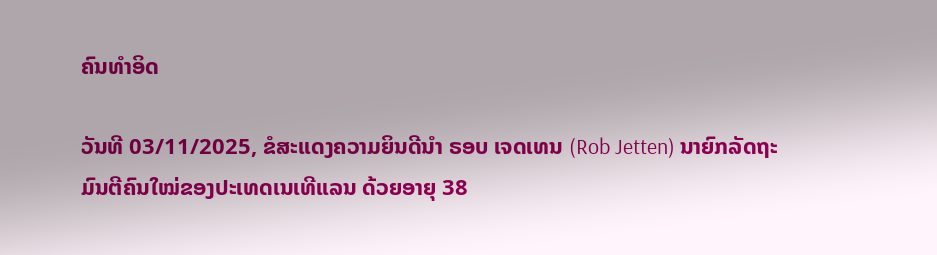ຄົນທຳອິດ

ວັນທີ 03/11/2025, ຂໍສະແດງຄວາມຍິນດີນຳ ຣອບ ເຈດເທນ (Rob Jetten) ນາຍົກລັດຖະມົນຕີຄົນໃໝ່ຂອງປະເທດເນເທີແລນ ດ້ວຍອາຍຸ 38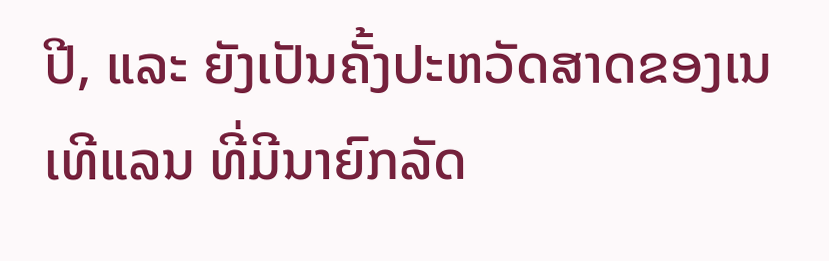ປີ, ແລະ ຍັງເປັນຄັ້ງປະຫວັດສາດຂອງເນເທີແລນ ທີ່ມີນາຍົກລັດ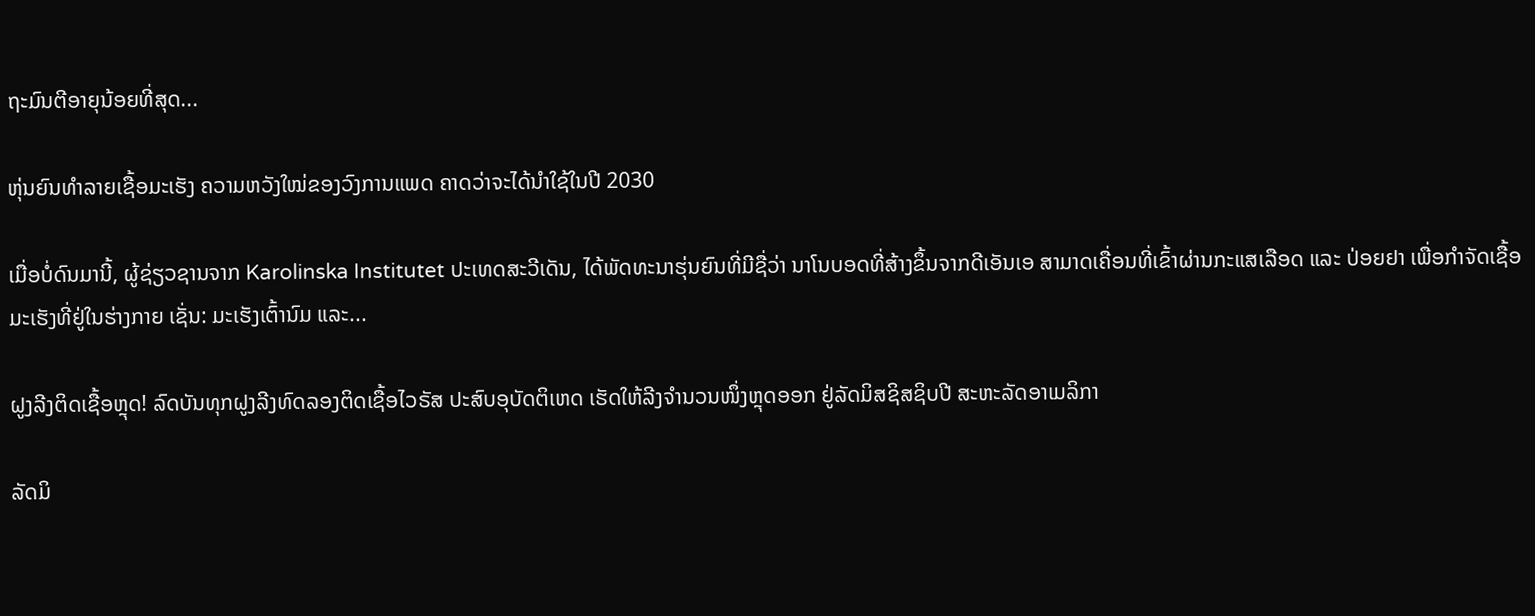ຖະມົນຕີອາຍຸນ້ອຍທີ່ສຸດ...

ຫຸ່ນຍົນທຳລາຍເຊື້ອມະເຮັງ ຄວາມຫວັງໃໝ່ຂອງວົງການແພດ ຄາດວ່າຈະໄດ້ນໍາໃຊ້ໃນປີ 2030

ເມື່ອບໍ່ດົນມານີ້, ຜູ້ຊ່ຽວຊານຈາກ Karolinska Institutet ປະເທດສະວີເດັນ, ໄດ້ພັດທະນາຮຸ່ນຍົນທີ່ມີຊື່ວ່າ ນາໂນບອດທີ່ສ້າງຂຶ້ນຈາກດີເອັນເອ ສາມາດເຄື່ອນທີ່ເຂົ້າຜ່ານກະແສເລືອດ ແລະ ປ່ອຍຢາ ເພື່ອກຳຈັດເຊື້ອມະເຮັງທີ່ຢູ່ໃນຮ່າງກາຍ ເຊັ່ນ: ມະເຮັງເຕົ້ານົມ ແລະ...

ຝູງລີງຕິດເຊື້ອຫຼຸດ! ລົດບັນທຸກຝູງລີງທົດລອງຕິດເຊື້ອໄວຣັສ ປະສົບອຸບັດຕິເຫດ ເຮັດໃຫ້ລີງຈຳນວນໜຶ່ງຫຼຸດອອກ ຢູ່ລັດມິສຊິສຊິບປີ ສະຫະລັດອາເມລິກາ

ລັດມິ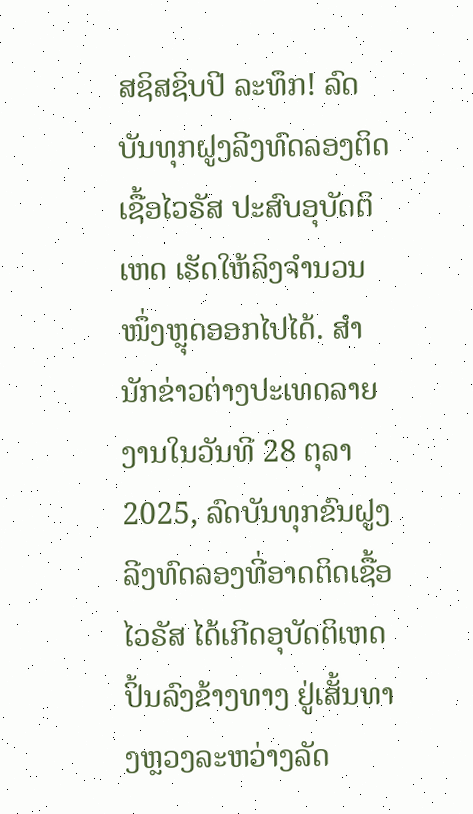ສຊິສຊິບປີ ລະທຶກ! ລົດບັນທຸກຝູງລີງທົດລອງຕິດເຊື້ອໄວຣັສ ປະສົບອຸບັດຕິເຫດ ເຮັດໃຫ້ລິງຈຳນວນໜຶ່ງຫຼຸດອອກໄປໄດ້. ສຳນັກຂ່າວຕ່າງປະເທດລາຍງານໃນວັນທີ 28 ຕຸລາ 2025, ລົດບັນທຸກຂົນຝູງລີງທົດລອງທີ່ອາດຕິດເຊື້ອໄວຣັສ ໄດ້ເກີດອຸບັດຕິເຫດປິ້ນລົງຂ້າງທາງ ຢູ່ເສັ້ນທາງຫຼວງລະຫວ່າງລັດ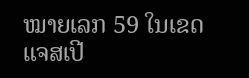ໝາຍເລກ 59 ໃນເຂດແຈສເປີ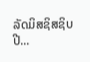ລັດມິສຊິສຊິບປີ...